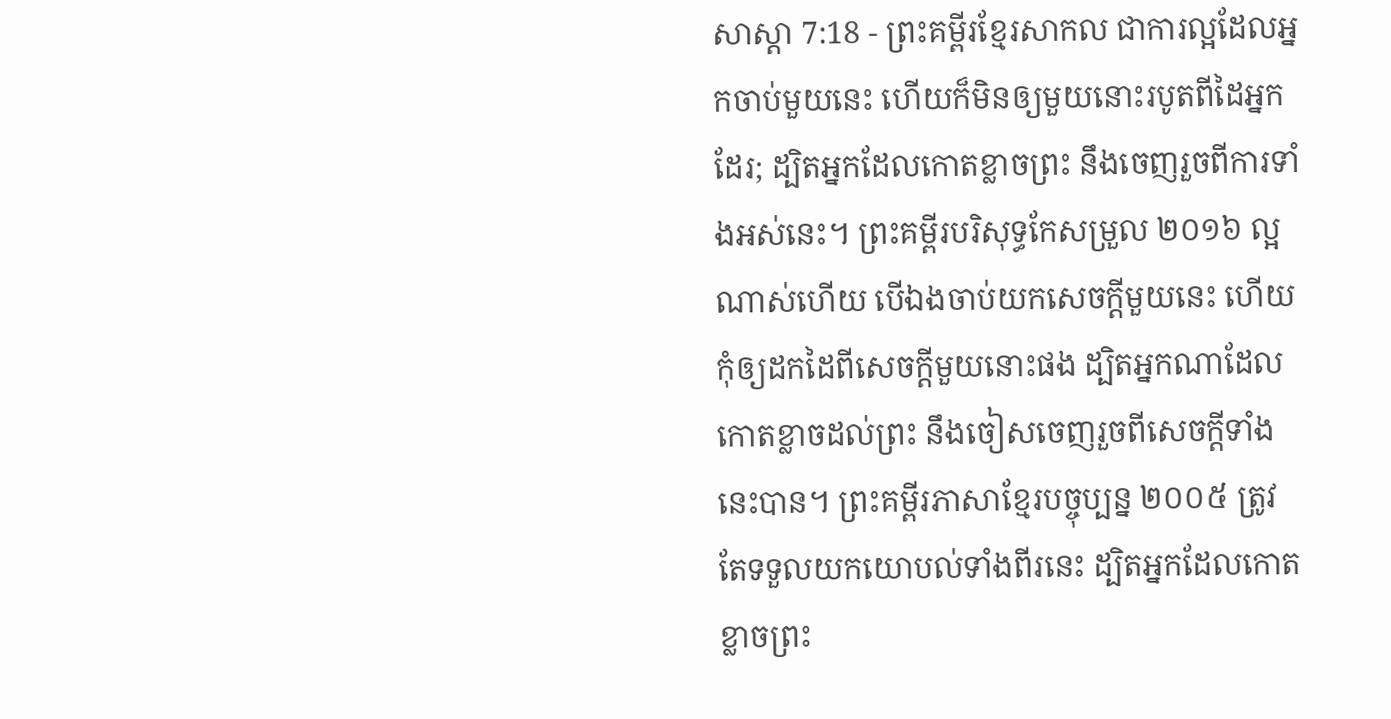សាស្តា 7:18 - ព្រះគម្ពីរខ្មែរសាកល ជាការល្អដែលអ្នកចាប់មួយនេះ ហើយក៏មិនឲ្យមួយនោះរបូតពីដៃអ្នកដែរ; ដ្បិតអ្នកដែលកោតខ្លាចព្រះ នឹងចេញរួចពីការទាំងអស់នេះ។ ព្រះគម្ពីរបរិសុទ្ធកែសម្រួល ២០១៦ ល្អណាស់ហើយ បើឯងចាប់យកសេចក្ដីមួយនេះ ហើយកុំឲ្យដកដៃពីសេចក្ដីមួយនោះផង ដ្បិតអ្នកណាដែលកោតខ្លាចដល់ព្រះ នឹងចៀសចេញរួចពីសេចក្ដីទាំងនេះបាន។ ព្រះគម្ពីរភាសាខ្មែរបច្ចុប្បន្ន ២០០៥ ត្រូវតែទទួលយកយោបល់ទាំងពីរនេះ ដ្បិតអ្នកដែលកោតខ្លាចព្រះ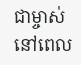ជាម្ចាស់ នៅពេល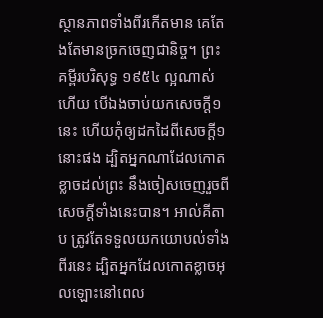ស្ថានភាពទាំងពីរកើតមាន គេតែងតែមានច្រកចេញជានិច្ច។ ព្រះគម្ពីរបរិសុទ្ធ ១៩៥៤ ល្អណាស់ហើយ បើឯងចាប់យកសេចក្ដី១នេះ ហើយកុំឲ្យដកដៃពីសេចក្ដី១នោះផង ដ្បិតអ្នកណាដែលកោតខ្លាចដល់ព្រះ នឹងចៀសចេញរួចពីសេចក្ដីទាំងនេះបាន។ អាល់គីតាប ត្រូវតែទទួលយកយោបល់ទាំងពីរនេះ ដ្បិតអ្នកដែលកោតខ្លាចអុលឡោះនៅពេល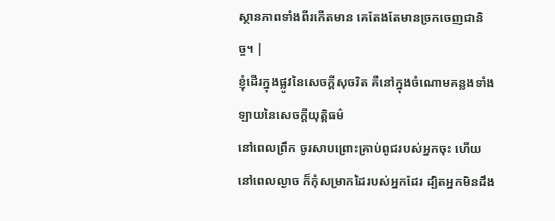ស្ថានភាពទាំងពីរកើតមាន គេតែងតែមានច្រកចេញជានិច្ច។ |
ខ្ញុំដើរក្នុងផ្លូវនៃសេចក្ដីសុចរិត គឺនៅក្នុងចំណោមគន្លងទាំងឡាយនៃសេចក្ដីយុត្តិធម៌
នៅពេលព្រឹក ចូរសាបព្រោះគ្រាប់ពូជរបស់អ្នកចុះ ហើយនៅពេលល្ងាច ក៏កុំសម្រាកដៃរបស់អ្នកដែរ ដ្បិតអ្នកមិនដឹង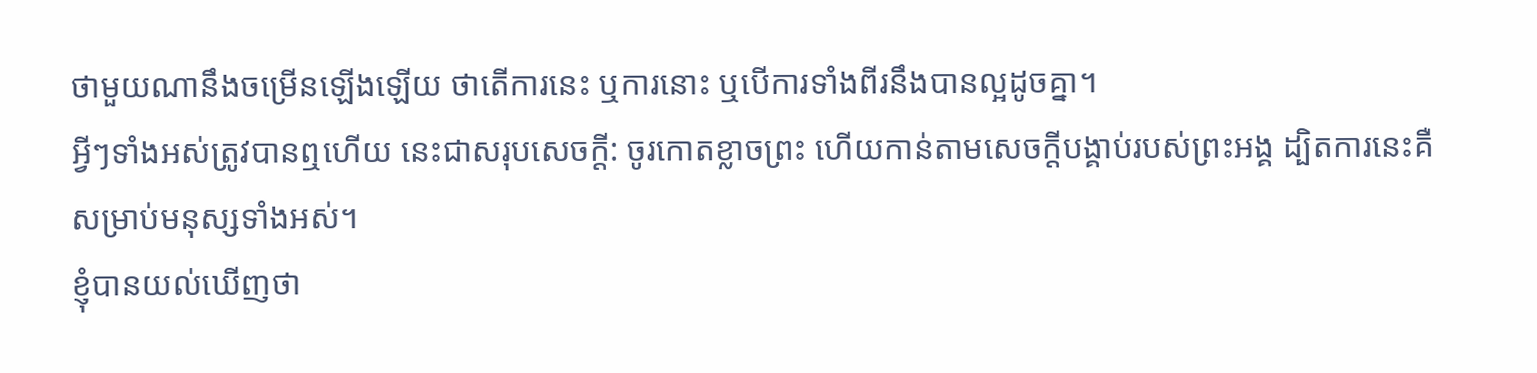ថាមួយណានឹងចម្រើនឡើងឡើយ ថាតើការនេះ ឬការនោះ ឬបើការទាំងពីរនឹងបានល្អដូចគ្នា។
អ្វីៗទាំងអស់ត្រូវបានឮហើយ នេះជាសរុបសេចក្ដី: ចូរកោតខ្លាចព្រះ ហើយកាន់តាមសេចក្ដីបង្គាប់របស់ព្រះអង្គ ដ្បិតការនេះគឺសម្រាប់មនុស្សទាំងអស់។
ខ្ញុំបានយល់ឃើញថា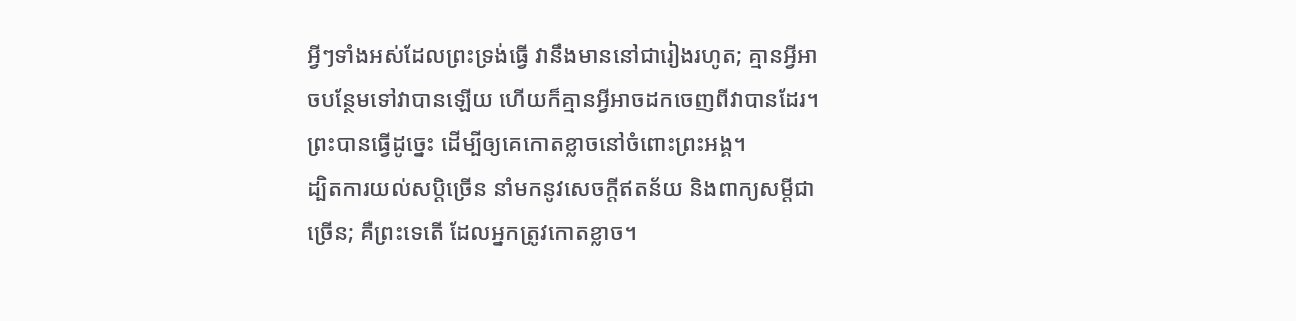អ្វីៗទាំងអស់ដែលព្រះទ្រង់ធ្វើ វានឹងមាននៅជារៀងរហូត; គ្មានអ្វីអាចបន្ថែមទៅវាបានឡើយ ហើយក៏គ្មានអ្វីអាចដកចេញពីវាបានដែរ។ ព្រះបានធ្វើដូច្នេះ ដើម្បីឲ្យគេកោតខ្លាចនៅចំពោះព្រះអង្គ។
ដ្បិតការយល់សប្តិច្រើន នាំមកនូវសេចក្ដីឥតន័យ និងពាក្យសម្ដីជាច្រើន; គឺព្រះទេតើ ដែលអ្នកត្រូវកោតខ្លាច។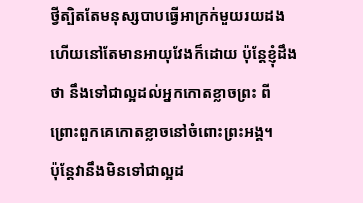ថ្វីត្បិតតែមនុស្សបាបធ្វើអាក្រក់មួយរយដង ហើយនៅតែមានអាយុវែងក៏ដោយ ប៉ុន្តែខ្ញុំដឹងថា នឹងទៅជាល្អដល់អ្នកកោតខ្លាចព្រះ ពីព្រោះពួកគេកោតខ្លាចនៅចំពោះព្រះអង្គ។
ប៉ុន្តែវានឹងមិនទៅជាល្អដ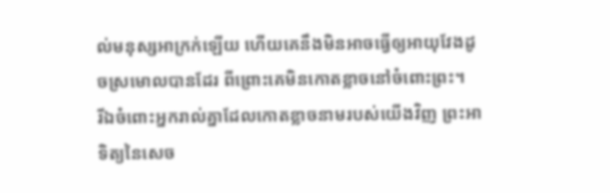ល់មនុស្សអាក្រក់ឡើយ ហើយគេនឹងមិនអាចធ្វើឲ្យអាយុវែងដូចស្រមោលបានដែរ ពីព្រោះគេមិនកោតខ្លាចនៅចំពោះព្រះ។
រីឯចំពោះអ្នករាល់គ្នាដែលកោតខ្លាចនាមរបស់យើងវិញ ព្រះអាទិត្យនៃសេច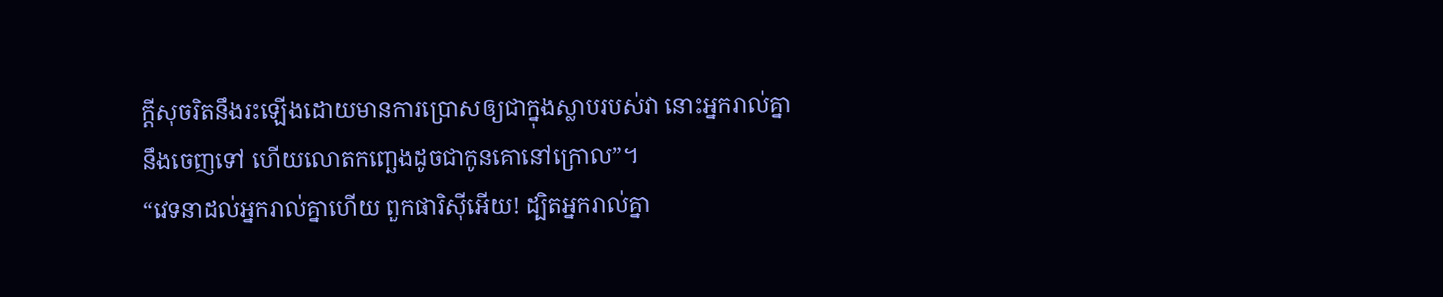ក្ដីសុចរិតនឹងរះឡើងដោយមានការប្រោសឲ្យជាក្នុងស្លាបរបស់វា នោះអ្នករាល់គ្នានឹងចេញទៅ ហើយលោតកញ្ឆេងដូចជាកូនគោនៅក្រោល”។
“វេទនាដល់អ្នករាល់គ្នាហើយ ពួកផារិស៊ីអើយ! ដ្បិតអ្នករាល់គ្នា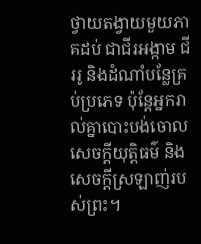ថ្វាយតង្វាយមួយភាគដប់ ជាជីរអង្កាម ជីររូ និងដំណាំបន្លែគ្រប់ប្រភេទ ប៉ុន្តែអ្នករាល់គ្នាបោះបង់ចោលសេចក្ដីយុត្តិធម៌ និងសេចក្ដីស្រឡាញ់របស់ព្រះ។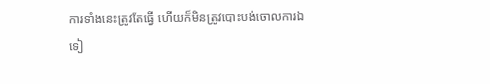ការទាំងនេះត្រូវតែធ្វើ ហើយក៏មិនត្រូវបោះបង់ចោលការឯទៀ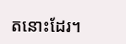តនោះដែរ។